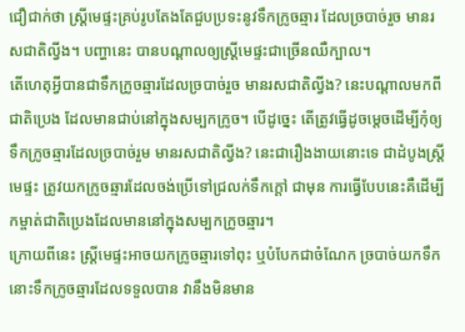ជឿជាក់ថា ស្ដ្រីមេផ្ទះគ្រប់រូបតែងតែជួបប្រទះនូវទឹកក្រូចឆ្មារ ដែលច្របាច់រួច មានរសជាតិល្វីង។ បញ្ហានេះ បានបណ្ដាលឲ្យស្ដ្រីមេផ្ទះជាច្រើនឈឺក្បាល។
តើហេតុអ្វីបានជាទឹកក្រូចឆ្មារដែលច្របាច់រួច មានរសជាតិល្វីង? នេះបណ្ដាលមកពីជាតិប្រេង ដែលមានជាប់នៅក្នុងសម្បកក្រូច។ បើដូច្នេះ តើត្រូវធ្វើដូចម្ដេចដើម្បីកុំឲ្យទឹកក្រូចឆ្មារដែលច្របាច់រួម មានរសជាតិល្វីង? នេះជារឿងងាយនោះទេ ជាដំបូងស្រ្ដីមេផ្ទះ ត្រូវយកក្រូចឆ្មារដែលចង់ប្រើទៅជ្រលក់ទឹកក្ដៅ ជាមុន ការធ្វើបែបនេះគឺដើម្បីកម្ចាត់ជាតិប្រេងដែលមាននៅក្នុងសម្បកក្រូចឆ្មារ។
ក្រោយពីនេះ ស្រ្ដីមេផ្ទះអាចយកក្រូចឆ្មារទៅពុះ ឬបំបែកជាចំណែក ច្របាច់យកទឹក នោះទឹកក្រូចឆ្មារដែលទទួលបាន វានឹងមិនមាន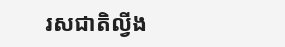រសជាតិល្វីង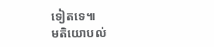ទៀតទេ៕
មតិយោបល់